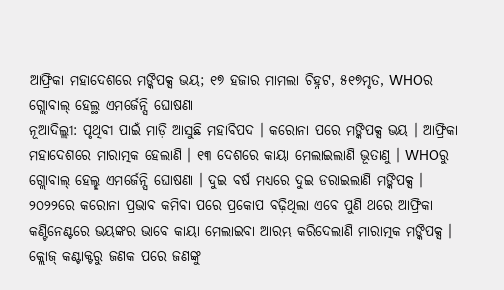ଆଫ୍ରିକା ମହାଦେଶରେ ମଙ୍କିପକ୍ସ ଭୟ; ୧୭ ହଜାର ମାମଲା ଚିହ୍ନଟ, ୫୧୭ମୃତ, WHOର ଗ୍ଲୋବାଲ୍ ହେଲ୍ଥ ଏମର୍ଜେନ୍ସି ଘୋଷଣା
ନୂଆଦିଲ୍ଲୀ: ପୃଥିବୀ ପାଇଁ ମାଡ଼ି ଆସୁଛି ମହାବିପଦ । କରୋନା ପରେ ମଙ୍କିପକ୍ସ ଭୟ । ଆଫ୍ରିକା ମହାଦେଶରେ ମାରାତ୍ମକ ହେଲାଣି । ୧୩ ଦେଶରେ କାୟା ମେଲାଇଲାଣି ଭୂତାଣୁ । WHOରୁ ଗ୍ଲୋବାଲ୍ ହେଲ୍ଛ ଏମର୍ଜେନ୍ସି ଘୋଷଣା । ଦୁଇ ବର୍ଷ ମଧ୍ୟରେ ଦୁଇ ଡରାଇଲାଣି ମଙ୍କିପକ୍ସ । ୨୦୨୨ରେ କରୋନା ପ୍ରଭାବ କମିବା ପରେ ପ୍ରକୋପ ବଢ଼ିଥିଲା ଏବେ ପୁଣି ଥରେ ଆଫ୍ରିକା କଣ୍ଟିନେଣ୍ଟରେ ଭୟଙ୍କର ଭାବେ କାୟା ମେଲାଇବା ଆରମ୍ଭ କରିଦେଲାଣି ମାରାତ୍ମକ ମଙ୍କିପକ୍ସ ।
କ୍ଲୋଜ୍ କଣ୍ଟାକ୍ଟରୁ ଜଣକ ପରେ ଜଣଙ୍କୁ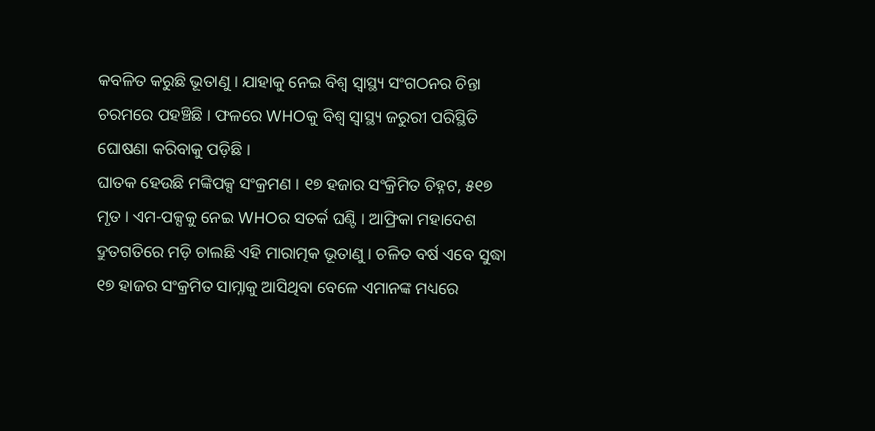କବଳିତ କରୁଛି ଭୂତାଣୁ । ଯାହାକୁ ନେଇ ବିଶ୍ବ ସ୍ବାସ୍ଥ୍ୟ ସଂଗଠନର ଚିନ୍ତା ଚରମରେ ପହଞ୍ଚିଛି । ଫଳରେ WHOକୁ ବିଶ୍ବ ସ୍ବାସ୍ଥ୍ୟ ଜରୁରୀ ପରିସ୍ଥିତି ଘୋଷଣା କରିବାକୁ ପଡ଼ିଛି ।
ଘାତକ ହେଉଛି ମଙ୍କିପକ୍ସ ସଂକ୍ରମଣ । ୧୭ ହଜାର ସଂକ୍ରିମିତ ଚିହ୍ନଟ, ୫୧୭ ମୃତ । ଏମ-ପକ୍ସକୁ ନେଇ WHOର ସତର୍କ ଘଣ୍ଟି । ଆଫ୍ରିକା ମହାଦେଶ ଦ୍ରୁତଗତିରେ ମଡ଼ି ଚାଲଛି ଏହି ମାରାତ୍ମକ ଭୂତାଣୁ । ଚଳିତ ବର୍ଷ ଏବେ ସୁଦ୍ଧା ୧୭ ହାଜର ସଂକ୍ରମିତ ସାମ୍ନାକୁ ଆସିଥିବା ବେଳେ ଏମାନଙ୍କ ମଧ୍ୟରେ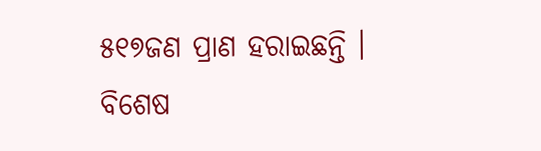୫୧୭ଜଣ ପ୍ରାଣ ହରାଇଛନ୍ତି । ବିଶେଷ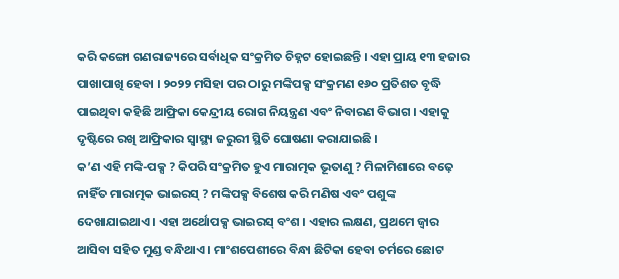କରି କଙ୍ଗୋ ଗଣରାଜ୍ୟରେ ସର୍ବାଧିକ ସଂକ୍ରମିତ ଚିହ୍ନଟ ହୋଇଛନ୍ତି । ଏହା ପ୍ରାୟ ୧୩ ହଜାର ପାଖାପାଖି ହେବା । ୨୦୨୨ ମସିହା ପର ଠାରୁ ମଙ୍କିପକ୍ସ ସଂକ୍ରମଣ ୧୬୦ ପ୍ରତିଶତ ବୃଦ୍ଧି ପାଇଥିବା କହିଛି ଆଫ୍ରିକା କେନ୍ଦ୍ରୀୟ ରୋଗ ନିୟନ୍ତ୍ରଣ ଏବଂ ନିବାରଣ ବିଭାଗ । ଏହାକୁ ଦୃଷ୍ଟିରେ ରଖି ଆଫ୍ରିକାର ସ୍ବାସ୍ଥ୍ୟ ଜରୁରୀ ସ୍ଥିତି ଘୋଷଣା କରାଯାଇଛି ।
କ’ଣ ଏହି ମଙ୍କି-ପକ୍ସ ? କିପରି ସଂକ୍ରମିତ ହୁଏ ମାରାତ୍ମକ ଭୂତାଣୁ ? ମିଳାମିଶାରେ ବଢ଼େ ନାହିଁତ ମାରାତ୍ମକ ଭାଇରସ୍ ? ମଙ୍କିପକ୍ସ ବିଶେଷ କରି ମଣିଷ ଏବଂ ପଶୁଙ୍କ ଦେଖାଯାଇଥାଏ । ଏହା ଅର୍ଥୋପକ୍ସ ଭାଇରସ୍ ବଂଶ । ଏହାର ଲକ୍ଷଣ, ପ୍ରଥମେ ଜ୍ବାର ଆସିବା ସହିତ ମୁଣ୍ଡ ବନ୍ଧିଥାଏ । ମାଂଶପେଶୀରେ ବିନ୍ଧା ଛିଟିକା ହେବା ଚର୍ମରେ ଛୋଟ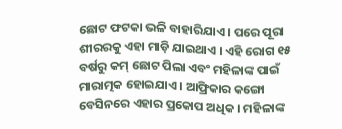ଛୋଟ ଫଟକା ଭଳି ବାହାରିଯାଏ । ପରେ ପୂରା ଶୀରରକୁ ଏହା ମାଡ଼ି ଯାଇଥାଏ । ଏହି ରୋଗ ୧୫ ବର୍ଷରୁ କମ୍ ଛୋଟ ପିଲା ଏବଂ ମହିଳାଙ୍କ ପାଇଁ ମାରାତ୍ମକ ହୋଇଯାଏ । ଆଫ୍ରିକାର କଙ୍ଗୋ ବେସିନରେ ଏହାର ପ୍ରକୋପ ଅଧିକ । ମହିଳାଙ୍କ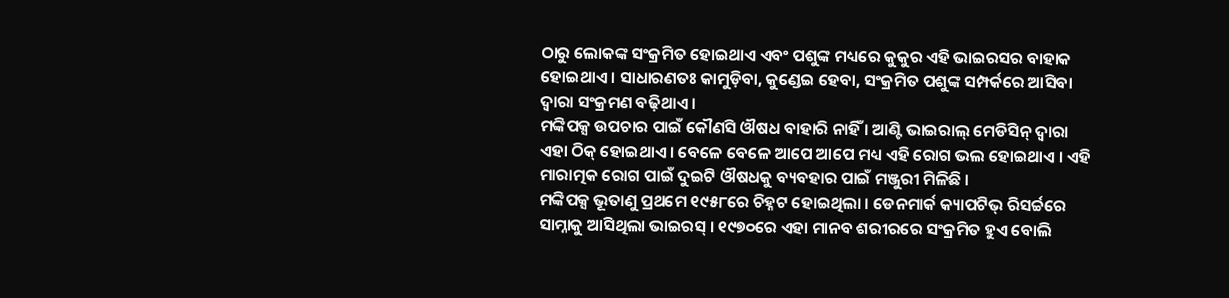ଠାରୁ ଲୋକଙ୍କ ସଂକ୍ରମିତ ହୋଇଥାଏ ଏବଂ ପଶୁଙ୍କ ମଧ୍ୟରେ କୁକୁର ଏହି ଭାଇରସର ବାହାକ ହୋଇଥାଏ । ସାଧାରଣତଃ କାମୁଡ଼ିବା, କୁଣ୍ଡେଇ ହେବା, ସଂକ୍ରମିତ ପଶୁଙ୍କ ସମ୍ପର୍କରେ ଆସିବା ଦ୍ବାରା ସଂକ୍ରମଣ ବଢ଼ିଥାଏ ।
ମଙ୍କିପକ୍ସ ଉପଚାର ପାଇଁ କୌଣସି ଔଷଧ ବାହାରି ନାହିଁ । ଆଣ୍ଟି ଭାଇରାଲ୍ ମେଡିସିନ୍ ଦ୍ବାରା ଏହା ଠିକ୍ ହୋଇଥାଏ । ବେଳେ ବେଳେ ଆପେ ଆପେ ମଧ୍ୟ ଏହି ରୋଗ ଭଲ ହୋଇଥାଏ । ଏହି ମାରାତ୍ମକ ରୋଗ ପାଇଁ ଦୁଇଟି ଔଷଧକୁ ବ୍ୟବହାର ପାଇଁ ମଞ୍ଜୁରୀ ମିଳିଛି ।
ମଙ୍କିପକ୍ସ ଭୂତାଣୁ ପ୍ରଥମେ ୧୯୫୮ରେ ଚିହ୍ନଟ ହୋଇଥିଲା । ଡେନମାର୍କ କ୍ୟାପଟିଭ୍ ରିସର୍ଚ୍ଚରେ ସାମ୍ନାକୁ ଆସିଥିଲା ଭାଇରସ୍ । ୧୯୭୦ରେ ଏହା ମାନବ ଶରୀରରେ ସଂକ୍ରମିତ ହୁଏ ବୋଲି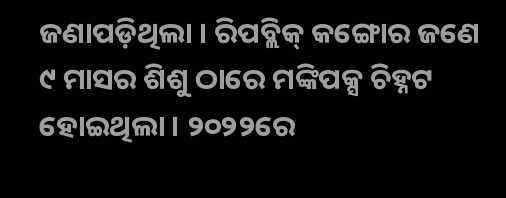ଜଣାପଡ଼ିଥିଲା । ରିପବ୍ଲିକ୍ କଙ୍ଗୋର ଜଣେ ୯ ମାସର ଶିଶୁ ଠାରେ ମଙ୍କିପକ୍ସ ଚିହ୍ନଟ ହୋଇଥିଲା । ୨୦୨୨ରେ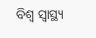ବିଶ୍ବ ସ୍ବାସ୍ଥ୍ୟ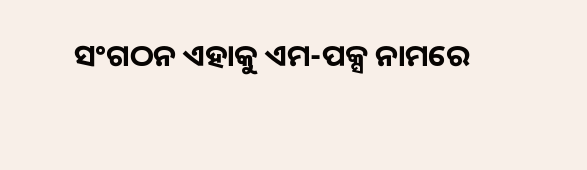ସଂଗଠନ ଏହାକୁ ଏମ-ପକ୍ସ ନାମରେ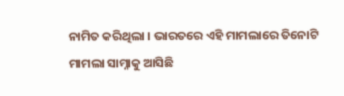ନାମିତ କରିଥିଲା । ଭାରତରେ ଏହି ମାମଲାରେ ତିନୋଟି ମାମଲା ସାମ୍ନାକୁ ଆସିଛି